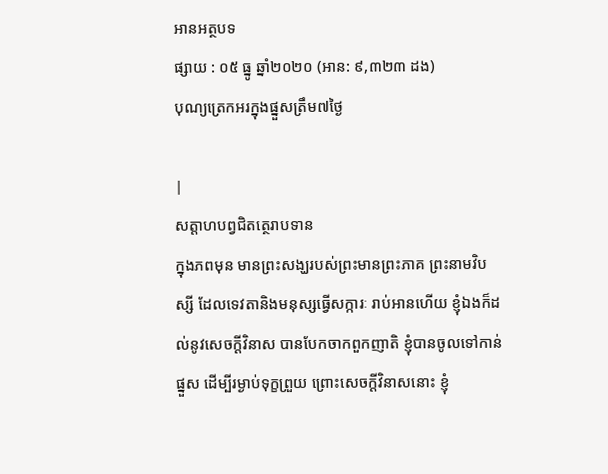អានអត្ថបទ
ផ្សាយ : ០៥ ធ្នូ ឆ្នាំ២០២០ (អាន: ៩,៣២៣ ដង)
បុណ្យត្រេកអរក្នុងផ្នួសត្រឹម៧ថ្ងៃ

|
សត្តាហបព្វជិតត្ថេរាបទាន
ក្នុងភពមុន មានព្រះសង្ឃរបស់ព្រះមានព្រះភាគ ព្រះនាមវិបស្សី ដែលទេវតានិងមនុស្សធ្វើសក្ការៈ រាប់អានហើយ ខ្ញុំឯងក៏ដល់នូវសេចក្តីវិនាស បានបែកចាកពួកញាតិ ខ្ញុំបានចូលទៅកាន់ផ្នួស ដើម្បីរម្ងាប់ទុក្ខព្រួយ ព្រោះសេចក្តីវិនាសនោះ ខ្ញុំ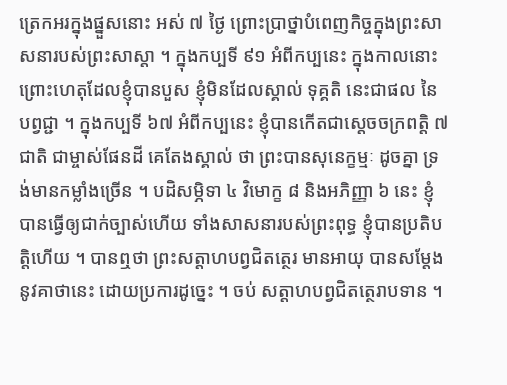ត្រេកអរក្នុងផ្នួសនោះ អស់ ៧ ថ្ងៃ ព្រោះប្រាថ្នាបំពេញកិច្ចក្នុងព្រះសាសនារបស់ព្រះសាស្តា ។ ក្នុងកប្បទី ៩១ អំពីកប្បនេះ ក្នុងកាលនោះ ព្រោះហេតុដែលខ្ញុំបានបួស ខ្ញុំមិនដែលស្គាល់ ទុគ្គតិ នេះជាផល នៃបព្វជ្ជា ។ ក្នុងកប្បទី ៦៧ អំពីកប្បនេះ ខ្ញុំបានកើតជាស្តេចចក្រពត្តិ ៧ ជាតិ ជាម្ចាស់ផែនដី គេតែងស្គាល់ ថា ព្រះបានសុនេក្ខម្មៈ ដូចគ្នា ទ្រង់មានកម្លាំងច្រើន ។ បដិសម្ភិទា ៤ វិមោក្ខ ៨ និងអភិញ្ញា ៦ នេះ ខ្ញុំបានធ្វើឲ្យជាក់ច្បាស់ហើយ ទាំងសាសនារបស់ព្រះពុទ្ធ ខ្ញុំបានប្រតិបត្តិហើយ ។ បានឮថា ព្រះសត្តាហបព្វជិតត្ថេរ មានអាយុ បានសម្តែង នូវគាថានេះ ដោយប្រការដូច្នេះ ។ ចប់ សត្តាហបព្វជិតត្ថេរាបទាន ។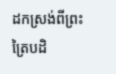ដកស្រង់ពីព្រះត្រៃបដិ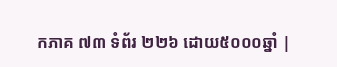កភាគ ៧៣ ទំព័រ ២២៦ ដោយ៥០០០ឆ្នាំ |